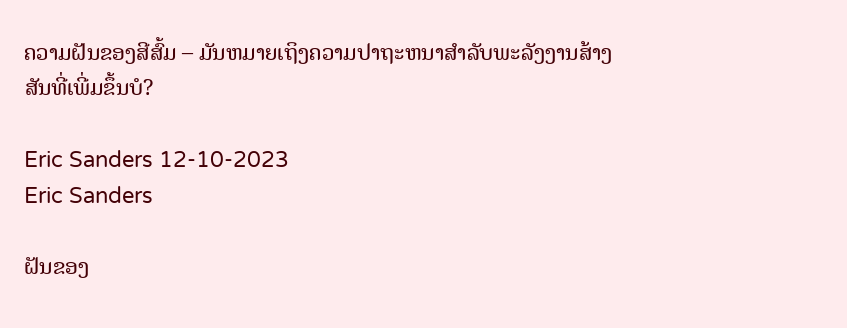ຄວາມຝັນຂອງສີສົ້ມ – ມັນຫມາຍເຖິງຄວາມປາຖະຫນາສໍາລັບພະລັງງານສ້າງສັນທີ່ເພີ່ມຂຶ້ນບໍ?

Eric Sanders 12-10-2023
Eric Sanders

ຝັນຂອງ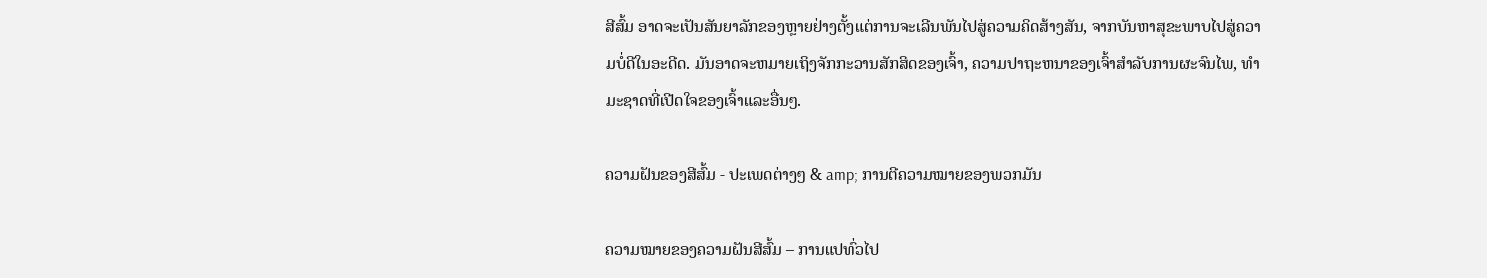ສີສົ້ມ ອາດຈະເປັນສັນຍາລັກຂອງຫຼາຍຢ່າງຕັ້ງແຕ່ການຈະເລີນພັນໄປສູ່ຄວາມຄິດສ້າງສັນ, ຈາກບັນຫາສຸຂະພາບໄປສູ່ຄວາມບໍ່ດີໃນອະດີດ. ມັນອາດຈະຫມາຍເຖິງຈັກກະວານສັກສິດຂອງເຈົ້າ, ຄວາມປາຖະຫນາຂອງເຈົ້າສໍາລັບການຜະຈົນໄພ, ທໍາມະຊາດທີ່ເປີດໃຈຂອງເຈົ້າແລະອື່ນໆ.

ຄວາມຝັນຂອງສີສົ້ມ - ປະເພດຕ່າງໆ & amp; ການຕີຄວາມໝາຍຂອງພວກມັນ

ຄວາມໝາຍຂອງຄວາມຝັນສີສົ້ມ – ການແປທົ່ວໄປ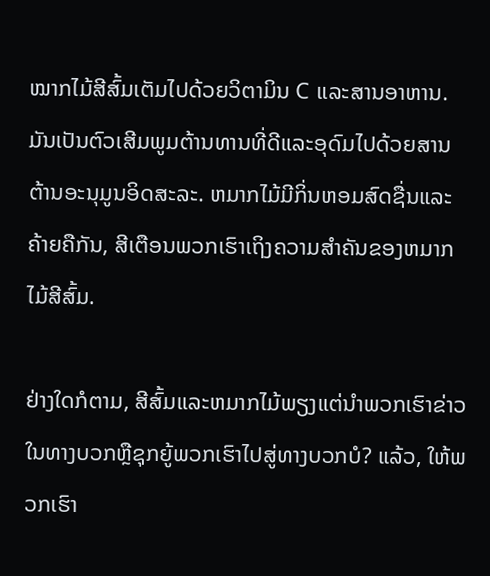ໝາກໄມ້ສີສົ້ມເຕັມໄປດ້ວຍວິຕາມິນ C ແລະສານອາຫານ. ມັນເປັນຕົວເສີມພູມຕ້ານທານທີ່ດີແລະອຸດົມໄປດ້ວຍສານຕ້ານອະນຸມູນອິດສະລະ. ຫມາກໄມ້ມີກິ່ນຫອມສົດຊື່ນແລະຄ້າຍຄືກັນ, ສີເຕືອນພວກເຮົາເຖິງຄວາມສໍາຄັນຂອງຫມາກໄມ້ສີສົ້ມ.

ຢ່າງໃດກໍຕາມ, ສີສົ້ມແລະຫມາກໄມ້ພຽງແຕ່ນໍາພວກເຮົາຂ່າວໃນທາງບວກຫຼືຊຸກຍູ້ພວກເຮົາໄປສູ່ທາງບວກບໍ? ແລ້ວ, ໃຫ້ພວກເຮົາ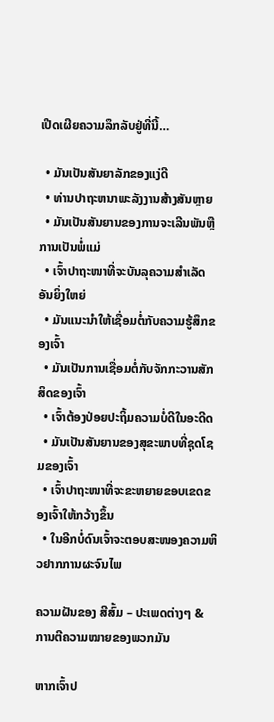ເປີດເຜີຍຄວາມລຶກລັບຢູ່ທີ່ນີ້…

  • ມັນເປັນສັນຍາລັກຂອງແງ່ດີ
  • ທ່ານປາຖະຫນາພະລັງງານສ້າງສັນຫຼາຍ
  • ມັນເປັນສັນຍານຂອງການຈະເລີນພັນຫຼືການເປັນພໍ່ແມ່
  • ເຈົ້າປາຖະໜາທີ່ຈະບັນລຸຄວາມສຳເລັດອັນຍິ່ງໃຫຍ່
  • ມັນແນະນຳໃຫ້ເຊື່ອມຕໍ່ກັບຄວາມຮູ້ສຶກຂອງເຈົ້າ
  • ມັນເປັນການເຊື່ອມຕໍ່ກັບຈັກກະວານສັກສິດຂອງເຈົ້າ
  • ເຈົ້າຕ້ອງປ່ອຍປະຖິ້ມຄວາມບໍ່ດີໃນອະດີດ
  • ມັນເປັນສັນຍານຂອງສຸຂະພາບທີ່ຊຸດໂຊມຂອງເຈົ້າ
  • ເຈົ້າປາຖະໜາທີ່ຈະຂະຫຍາຍຂອບເຂດຂອງເຈົ້າໃຫ້ກວ້າງຂຶ້ນ
  • ໃນອີກບໍ່ດົນເຈົ້າຈະຕອບສະໜອງຄວາມຫິວຢາກການຜະຈົນໄພ

ຄວາມຝັນຂອງ ສີສົ້ມ – ປະເພດຕ່າງໆ & ການຕີຄວາມໝາຍຂອງພວກມັນ

ຫາກເຈົ້າປ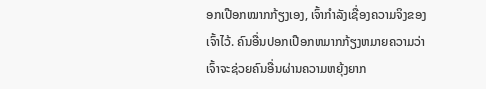ອກເປືອກໝາກກ້ຽງເອງ, ເຈົ້າກຳລັງເຊື່ອງຄວາມຈິງຂອງເຈົ້າໄວ້. ຄົນອື່ນປອກເປືອກຫມາກກ້ຽງຫມາຍຄວາມວ່າເຈົ້າຈະຊ່ວຍຄົນອື່ນຜ່ານຄວາມຫຍຸ້ງຍາກ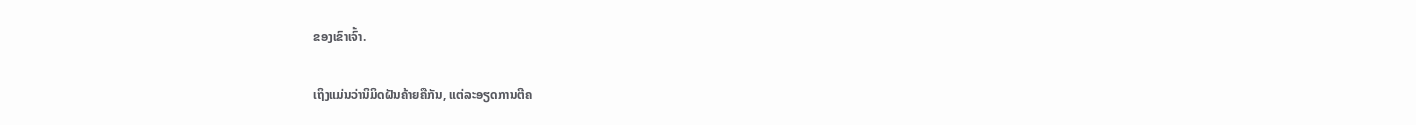ຂອງເຂົາເຈົ້າ.

ເຖິງແມ່ນວ່ານິມິດຝັນຄ້າຍຄືກັນ, ແຕ່ລະອຽດການຕີຄ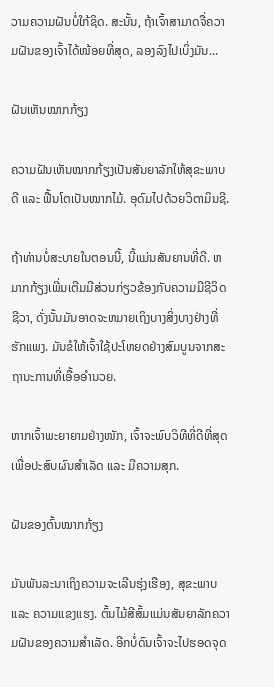ວາມຄວາມຝັນບໍ່ໃກ້ຊິດ. ສະນັ້ນ, ຖ້າເຈົ້າສາມາດຈື່ຄວາມຝັນຂອງເຈົ້າໄດ້ໜ້ອຍທີ່ສຸດ, ລອງລົງໄປເບິ່ງມັນ...

ຝັນເຫັນໝາກກ້ຽງ

ຄວາມຝັນເຫັນໝາກກ້ຽງເປັນສັນຍາລັກໃຫ້ສຸຂະພາບດີ ແລະ ຟື້ນໂຕເປັນໝາກໄມ້. ອຸດົມໄປດ້ວຍວິຕາມິນຊີ.

ຖ້າທ່ານບໍ່ສະບາຍໃນຕອນນີ້, ນີ້ແມ່ນສັນຍານທີ່ດີ. ຫມາກກ້ຽງເພີ່ມເຕີມມີສ່ວນກ່ຽວຂ້ອງກັບຄວາມມີຊີວິດຊີວາ, ດັ່ງນັ້ນມັນອາດຈະຫມາຍເຖິງບາງສິ່ງບາງຢ່າງທີ່ຮັກແພງ. ມັນຂໍໃຫ້ເຈົ້າໃຊ້ປະໂຫຍດຢ່າງສົມບູນຈາກສະຖານະການທີ່ເອື້ອອໍານວຍ.

ຫາກເຈົ້າພະຍາຍາມຢ່າງໜັກ, ເຈົ້າຈະພົບວິທີທີ່ດີທີ່ສຸດເພື່ອປະສົບຜົນສຳເລັດ ແລະ ມີຄວາມສຸກ.

ຝັນຂອງຕົ້ນໝາກກ້ຽງ

ມັນພັນລະນາເຖິງຄວາມຈະເລີນຮຸ່ງເຮືອງ, ສຸຂະພາບ ແລະ ຄວາມແຂງແຮງ. ຕົ້ນໄມ້ສີສົ້ມແມ່ນສັນຍາລັກຄວາມຝັນຂອງຄວາມສໍາເລັດ. ອີກບໍ່ດົນເຈົ້າຈະໄປຮອດຈຸດ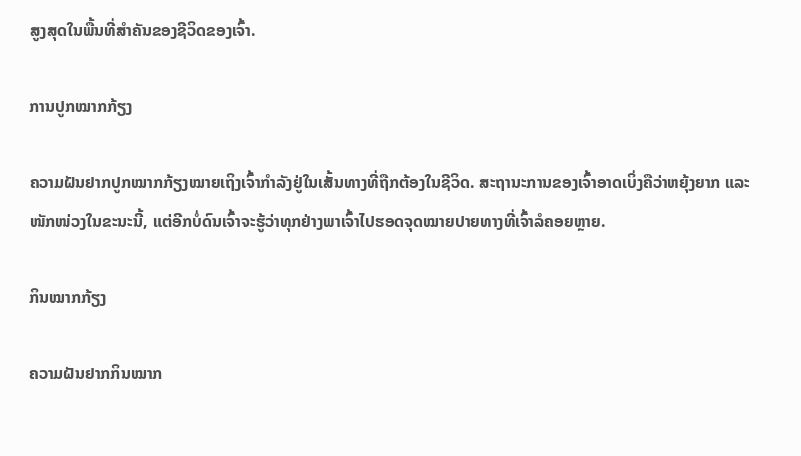ສູງສຸດໃນພື້ນທີ່ສຳຄັນຂອງຊີວິດຂອງເຈົ້າ.

ການປູກໝາກກ້ຽງ

ຄວາມຝັນຢາກປູກໝາກກ້ຽງໝາຍເຖິງເຈົ້າກຳລັງຢູ່ໃນເສັ້ນທາງທີ່ຖືກຕ້ອງໃນຊີວິດ. ສະຖານະການຂອງເຈົ້າອາດເບິ່ງຄືວ່າຫຍຸ້ງຍາກ ແລະ ໜັກໜ່ວງໃນຂະນະນີ້, ແຕ່ອີກບໍ່ດົນເຈົ້າຈະຮູ້ວ່າທຸກຢ່າງພາເຈົ້າໄປຮອດຈຸດໝາຍປາຍທາງທີ່ເຈົ້າລໍຄອຍຫຼາຍ.

ກິນໝາກກ້ຽງ

ຄວາມຝັນຢາກກິນໝາກ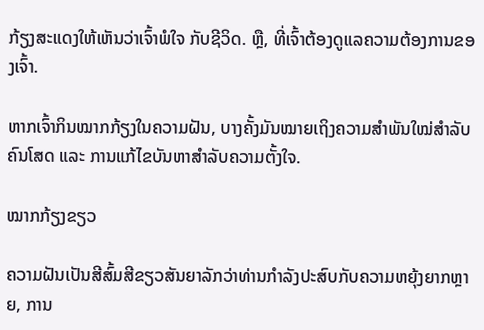ກ້ຽງສະແດງໃຫ້ເຫັນວ່າເຈົ້າພໍໃຈ ກັບຊີວິດ. ຫຼື, ທີ່ເຈົ້າຕ້ອງດູແລຄວາມຕ້ອງການຂອງເຈົ້າ.

ຫາກເຈົ້າກິນໝາກກ້ຽງໃນຄວາມຝັນ, ບາງຄັ້ງມັນໝາຍເຖິງຄວາມສຳພັນໃໝ່ສຳລັບຄົນໂສດ ແລະ ການແກ້ໄຂບັນຫາສຳລັບຄວາມຕັ້ງໃຈ.

ໝາກກ້ຽງຂຽວ

ຄວາມຝັນເປັນສີສົ້ມສີຂຽວສັນຍາລັກວ່າທ່ານກໍາລັງປະສົບກັບຄວາມຫຍຸ້ງຍາກຫຼາຍ, ການ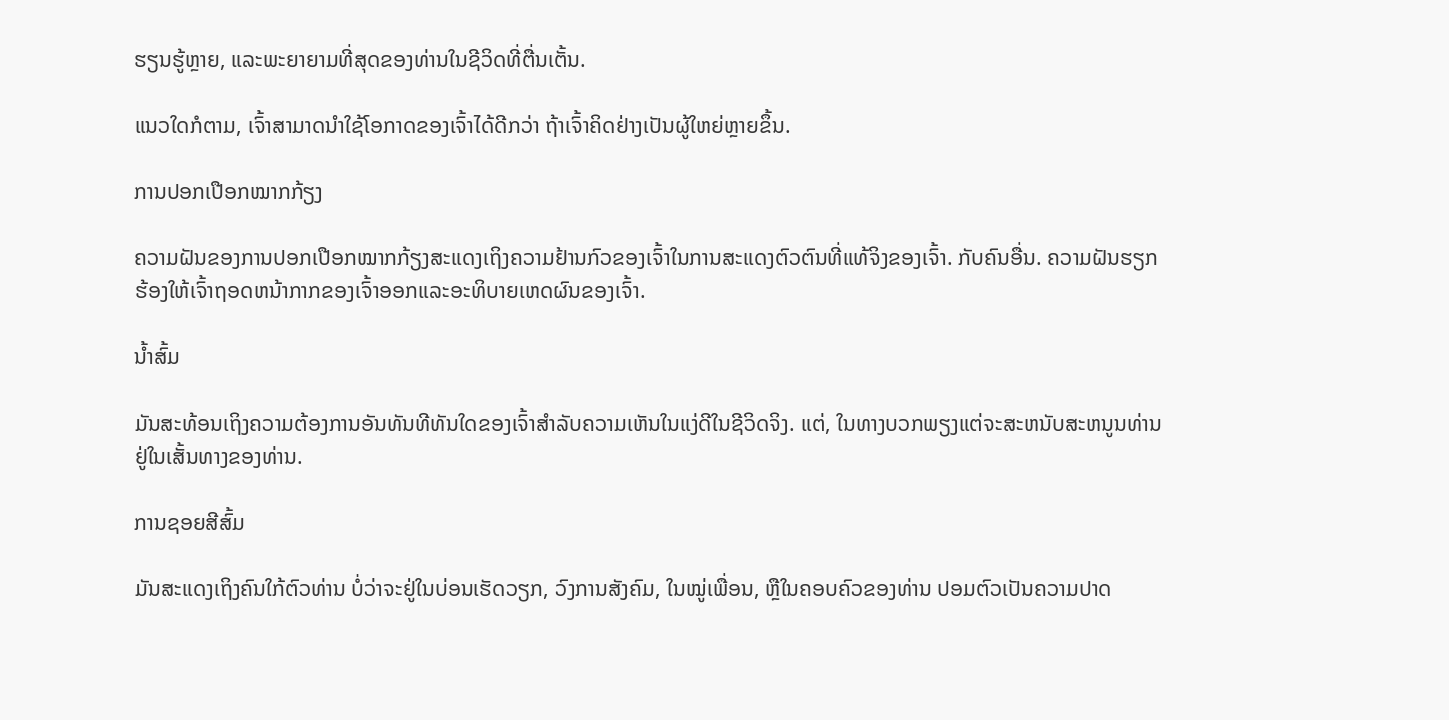ຮຽນຮູ້ຫຼາຍ, ແລະພະຍາຍາມທີ່ສຸດຂອງທ່ານໃນຊີວິດທີ່ຕື່ນເຕັ້ນ.

ແນວໃດກໍຕາມ, ເຈົ້າສາມາດນຳໃຊ້ໂອກາດຂອງເຈົ້າໄດ້ດີກວ່າ ຖ້າເຈົ້າຄິດຢ່າງເປັນຜູ້ໃຫຍ່ຫຼາຍຂຶ້ນ.

ການປອກເປືອກໝາກກ້ຽງ

ຄວາມຝັນຂອງການປອກເປືອກໝາກກ້ຽງສະແດງເຖິງຄວາມຢ້ານກົວຂອງເຈົ້າໃນການສະແດງຕົວຕົນທີ່ແທ້ຈິງຂອງເຈົ້າ. ກັບຄົນອື່ນ. ຄວາມຝັນຮຽກຮ້ອງໃຫ້ເຈົ້າຖອດຫນ້າກາກຂອງເຈົ້າອອກແລະອະທິບາຍເຫດຜົນຂອງເຈົ້າ.

ນ້ຳສົ້ມ

ມັນສະທ້ອນເຖິງຄວາມຕ້ອງການອັນທັນທີທັນໃດຂອງເຈົ້າສຳລັບຄວາມເຫັນໃນແງ່ດີໃນຊີວິດຈິງ. ແຕ່, ໃນທາງບວກພຽງແຕ່ຈະສະຫນັບສະຫນູນທ່ານຢູ່ໃນເສັ້ນທາງຂອງທ່ານ.

ການຊອຍສີສົ້ມ

ມັນສະແດງເຖິງຄົນໃກ້ຕົວທ່ານ ບໍ່ວ່າຈະຢູ່ໃນບ່ອນເຮັດວຽກ, ວົງການສັງຄົມ, ໃນໝູ່ເພື່ອນ, ຫຼືໃນຄອບຄົວຂອງທ່ານ ປອມຕົວເປັນຄວາມປາດ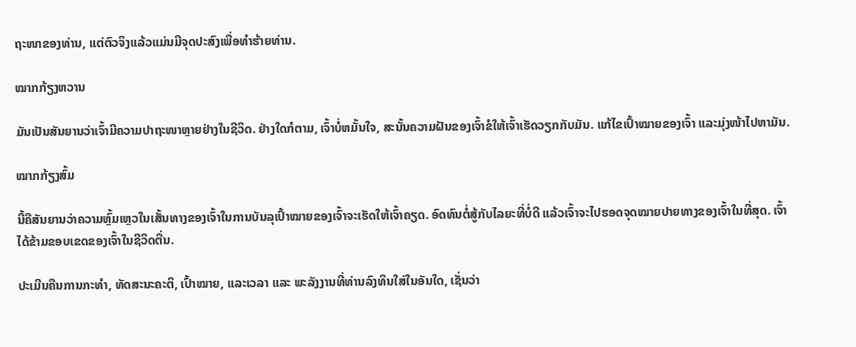ຖະໜາຂອງທ່ານ, ແຕ່ຕົວຈິງແລ້ວແມ່ນມີຈຸດປະສົງເພື່ອທຳຮ້າຍທ່ານ.

ໝາກກ້ຽງຫວານ

ມັນເປັນສັນຍານວ່າເຈົ້າມີຄວາມປາຖະໜາຫຼາຍຢ່າງໃນຊີວິດ. ຢ່າງໃດກໍຕາມ, ເຈົ້າບໍ່ຫມັ້ນໃຈ, ສະນັ້ນຄວາມຝັນຂອງເຈົ້າຂໍໃຫ້ເຈົ້າເຮັດວຽກກັບມັນ. ແກ້ໄຂເປົ້າໝາຍຂອງເຈົ້າ ແລະມຸ່ງໜ້າໄປຫາມັນ.

ໝາກກ້ຽງສົ້ມ

ນີ້ຄືສັນຍານວ່າຄວາມຫຼົ້ມເຫຼວໃນເສັ້ນທາງຂອງເຈົ້າໃນການບັນລຸເປົ້າໝາຍຂອງເຈົ້າຈະເຮັດໃຫ້ເຈົ້າຄຽດ. ອົດທົນຕໍ່ສູ້ກັບໄລຍະທີ່ບໍ່ດີ ແລ້ວເຈົ້າຈະໄປຮອດຈຸດໝາຍປາຍທາງຂອງເຈົ້າໃນທີ່ສຸດ. ເຈົ້າໄດ້ຂ້າມຂອບເຂດຂອງເຈົ້າໃນຊີວິດຕື່ນ.

ປະເມີນຄືນການກະທຳ, ທັດສະນະຄະຕິ, ເປົ້າໝາຍ, ແລະເວລາ ແລະ ພະລັງງານທີ່ທ່ານລົງທຶນໃສ່ໃນອັນໃດ, ເຊັ່ນວ່າ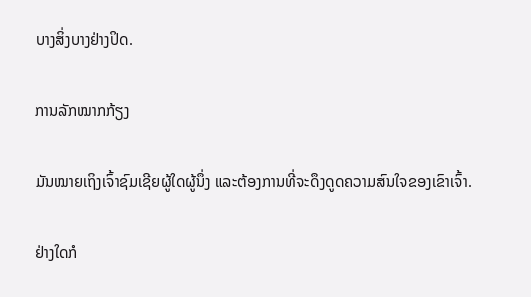ບາງສິ່ງບາງຢ່າງປິດ.

ການລັກໝາກກ້ຽງ

ມັນໝາຍເຖິງເຈົ້າຊົມເຊີຍຜູ້ໃດຜູ້ນຶ່ງ ແລະຕ້ອງການທີ່ຈະດຶງດູດຄວາມສົນໃຈຂອງເຂົາເຈົ້າ.

ຢ່າງໃດກໍ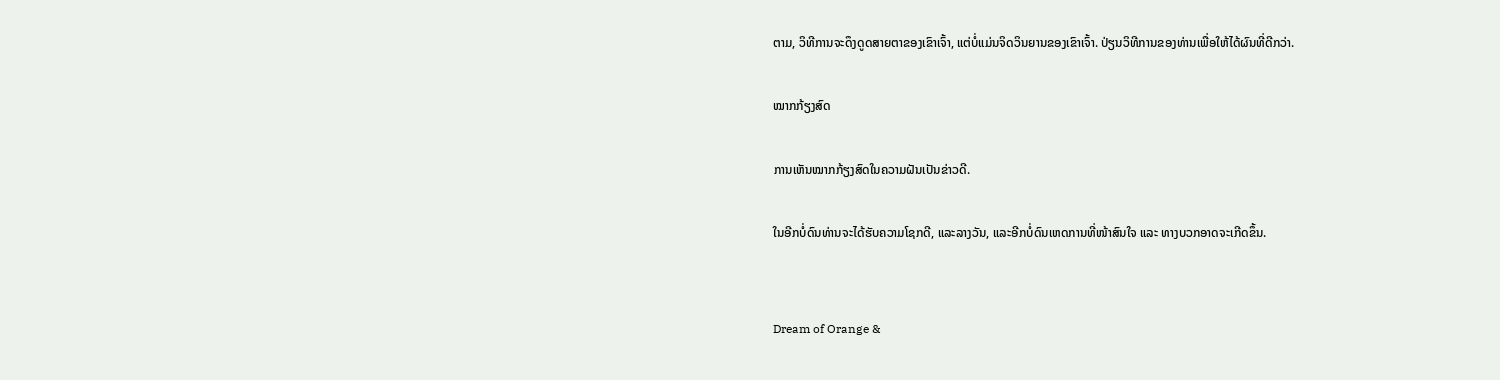ຕາມ, ວິທີການຈະດຶງດູດສາຍຕາຂອງເຂົາເຈົ້າ, ແຕ່ບໍ່ແມ່ນຈິດວິນຍານຂອງເຂົາເຈົ້າ. ປ່ຽນວິທີການຂອງທ່ານເພື່ອໃຫ້ໄດ້ຜົນທີ່ດີກວ່າ.

ໝາກກ້ຽງສົດ

ການເຫັນໝາກກ້ຽງສົດໃນຄວາມຝັນເປັນຂ່າວດີ.

ໃນອີກບໍ່ດົນທ່ານຈະໄດ້ຮັບຄວາມໂຊກດີ, ແລະລາງວັນ, ແລະອີກບໍ່ດົນເຫດການທີ່ໜ້າສົນໃຈ ແລະ ທາງບວກອາດຈະເກີດຂຶ້ນ.


Dream of Orange &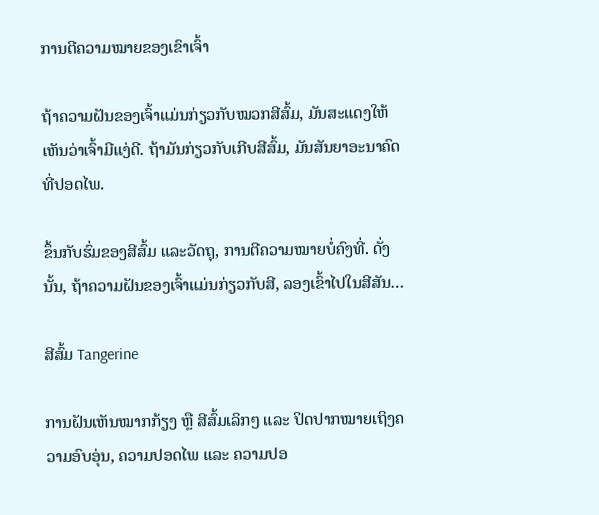ການຕີຄວາມໝາຍຂອງເຂົາເຈົ້າ

ຖ້າຄວາມຝັນຂອງເຈົ້າແມ່ນກ່ຽວກັບໝວກສີສົ້ມ, ມັນສະແດງໃຫ້ເຫັນວ່າເຈົ້າມີແງ່ດີ. ຖ້າມັນກ່ຽວກັບເກີບສີສົ້ມ, ມັນສັນຍາອະນາຄົດທີ່ປອດໄພ.

ຂຶ້ນກັບຮົ່ມຂອງສີສົ້ມ ແລະວັດຖຸ, ການຕີຄວາມໝາຍບໍ່ຄົງທີ່. ດັ່ງນັ້ນ, ຖ້າຄວາມຝັນຂອງເຈົ້າແມ່ນກ່ຽວກັບສີ, ລອງເຂົ້າໄປໃນສີສັນ…

ສີສົ້ມ Tangerine

ການຝັນເຫັນໝາກກ້ຽງ ຫຼື ສີສົ້ມເລິກໆ ແລະ ປິດປາກໝາຍເຖິງຄວາມອົບອຸ່ນ, ຄວາມປອດໄພ ແລະ ຄວາມປອ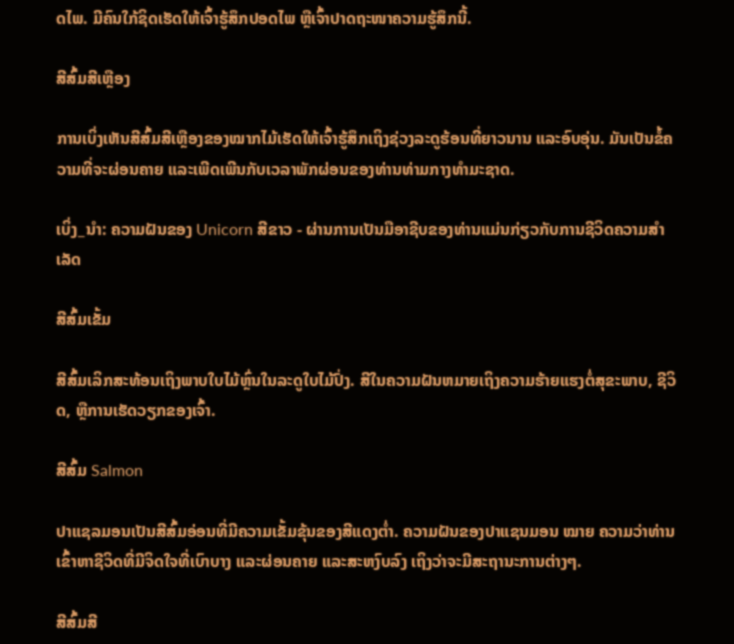ດໄພ. ມີຄົນໃກ້ຊິດເຮັດໃຫ້ເຈົ້າຮູ້ສຶກປອດໄພ ຫຼືເຈົ້າປາດຖະໜາຄວາມຮູ້ສຶກນີ້.

ສີສົ້ມສີເຫຼືອງ

ການເບິ່ງເຫັນສີສົ້ມສີເຫຼືອງຂອງໝາກໄມ້ເຮັດໃຫ້ເຈົ້າຮູ້ສຶກເຖິງຊ່ວງລະດູຮ້ອນທີ່ຍາວນານ ແລະອົບອຸ່ນ. ມັນເປັນຂໍ້ຄວາມທີ່ຈະຜ່ອນຄາຍ ແລະເພີດເພີນກັບເວລາພັກຜ່ອນຂອງທ່ານທ່າມກາງທໍາມະຊາດ.

ເບິ່ງ_ນຳ: ຄວາມຝັນຂອງ Unicorn ສີຂາວ - ຜ່ານການເປັນມືອາຊີບຂອງທ່ານແມ່ນກ່ຽວກັບການຊີວິດຄວາມສໍາເລັດ

ສີສົ້ມເຂັ້ມ

ສີສົ້ມເລິກສະທ້ອນເຖິງພາບໃບໄມ້ຫຼົ່ນໃນລະດູໃບໄມ້ປົ່ງ. ສີໃນຄວາມຝັນຫມາຍເຖິງຄວາມຮ້າຍແຮງຕໍ່ສຸຂະພາບ, ຊີວິດ, ຫຼືການເຮັດວຽກຂອງເຈົ້າ.

ສີສົ້ມ Salmon

ປາແຊລມອນເປັນສີສົ້ມອ່ອນທີ່ມີຄວາມເຂັ້ມຂຸ້ນຂອງສີແດງຕ່ຳ. ຄວາມຝັນຂອງປາແຊນມອນ ໝາຍ ຄວາມວ່າທ່ານເຂົ້າຫາຊີວິດທີ່ມີຈິດໃຈທີ່ເບົາບາງ ແລະຜ່ອນຄາຍ ແລະສະຫງົບລົງ ເຖິງວ່າຈະມີສະຖານະການຕ່າງໆ.

ສີສົ້ມສີ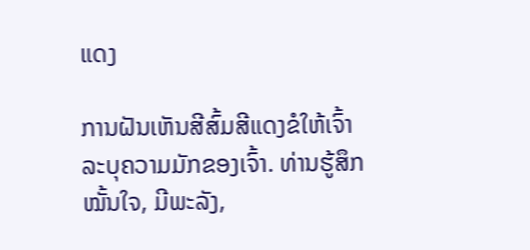ແດງ

ການຝັນເຫັນສີສົ້ມສີແດງຂໍໃຫ້ເຈົ້າລະບຸຄວາມມັກຂອງເຈົ້າ. ທ່ານຮູ້ສຶກໝັ້ນໃຈ, ມີພະລັງ,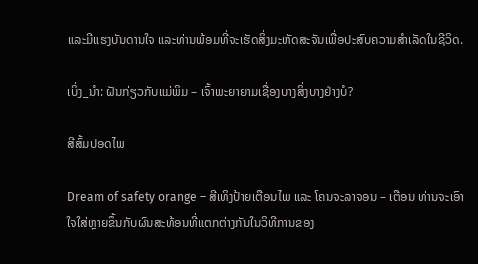ແລະມີແຮງບັນດານໃຈ ແລະທ່ານພ້ອມທີ່ຈະເຮັດສິ່ງມະຫັດສະຈັນເພື່ອປະສົບຄວາມສຳເລັດໃນຊີວິດ.

ເບິ່ງ_ນຳ: ຝັນກ່ຽວກັບແມ່ພິມ – ເຈົ້າພະຍາຍາມເຊື່ອງບາງສິ່ງບາງຢ່າງບໍ?

ສີສົ້ມປອດໄພ

Dream of safety orange – ສີເທິງປ້າຍເຕືອນໄພ ແລະ ໂຄນຈະລາຈອນ – ເຕືອນ ທ່ານຈະເອົາໃຈໃສ່ຫຼາຍຂຶ້ນກັບຜົນສະທ້ອນທີ່ແຕກຕ່າງກັນໃນວິທີການຂອງ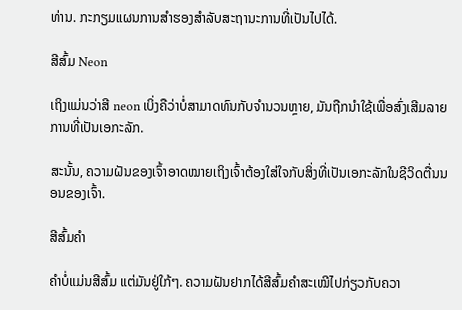ທ່ານ. ກະກຽມແຜນການສໍາຮອງສໍາລັບສະຖານະການທີ່ເປັນໄປໄດ້.

ສີສົ້ມ Neon

ເຖິງແມ່ນວ່າສີ neon ເບິ່ງຄືວ່າບໍ່ສາມາດທົນກັບຈໍານວນຫຼາຍ, ມັນຖືກນໍາໃຊ້ເພື່ອສົ່ງເສີມລາຍການທີ່ເປັນເອກະລັກ.

ສະນັ້ນ, ຄວາມຝັນຂອງເຈົ້າອາດໝາຍເຖິງເຈົ້າຕ້ອງໃສ່ໃຈກັບສິ່ງທີ່ເປັນເອກະລັກໃນຊີວິດຕື່ນນອນຂອງເຈົ້າ.

ສີສົ້ມຄຳ

ຄຳບໍ່ແມ່ນສີສົ້ມ ແຕ່ມັນຢູ່ໃກ້ໆ. ຄວາມຝັນຢາກໄດ້ສີສົ້ມຄຳສະເໝີໄປກ່ຽວກັບຄວາ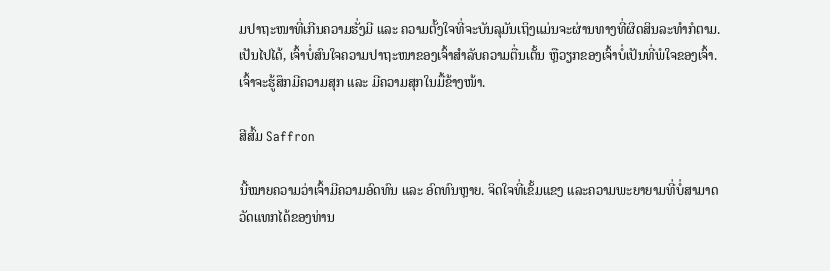ມປາຖະໜາທີ່ເກີນຄວາມຮັ່ງມີ ແລະ ຄວາມຕັ້ງໃຈທີ່ຈະບັນລຸມັນເຖິງແມ່ນຈະຜ່ານທາງທີ່ຜິດສິນລະທຳກໍຕາມ. ເປັນໄປໄດ້, ເຈົ້າບໍ່ສົນໃຈຄວາມປາຖະໜາຂອງເຈົ້າສຳລັບຄວາມຕື່ນເຕັ້ນ ຫຼືວຽກຂອງເຈົ້າບໍ່ເປັນທີ່ພໍໃຈຂອງເຈົ້າ. ເຈົ້າຈະຮູ້ສຶກມີຄວາມສຸກ ແລະ ມີຄວາມສຸກໃນມື້ຂ້າງໜ້າ.

ສີສົ້ມ Saffron

ນີ້ໝາຍຄວາມວ່າເຈົ້າມີຄວາມອົດທົນ ແລະ ອົດທົນຫຼາຍ. ຈິດໃຈທີ່ເຂັ້ມແຂງ ແລະຄວາມພະຍາຍາມທີ່ບໍ່ສາມາດວັດແທກໄດ້ຂອງທ່ານ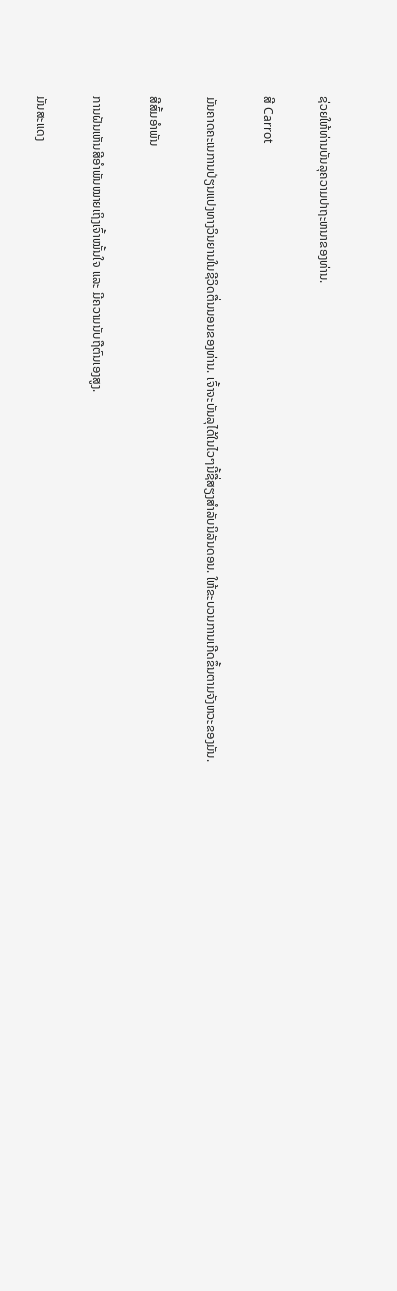ຊ່ວຍໃຫ້ທ່ານບັນລຸຄວາມປາຖະຫນາຂອງທ່ານ.

ສີ Carrot

ມັນຄາດຄະເນການປ່ຽນແປງທາງວິນຍານໃນຊີວິດຕື່ນນອນຂອງທ່ານ. ເຈົ້າຈະບັນລຸໄດ້ໃນໄວໆນີ້ຊື່ສຽງສໍາລັບນິລັນດອນ. ໃຫ້ຂະບວນການເກີດຂຶ້ນຕາມຈັງຫວະຂອງມັນ.

ສີສົ້ມອຳພັນ

ການຝັນເຫັນສີອຳພັນໝາຍເຖິງເຈົ້າໝັ້ນໃຈ ແລະ ມີຄວາມນັບຖືຕົນເອງສູງ.

ມັນສະແດງ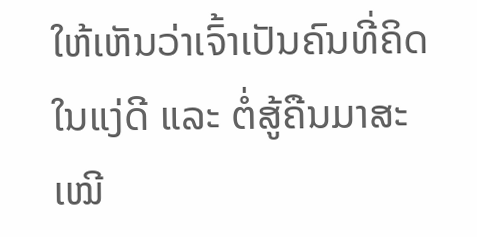ໃຫ້ເຫັນວ່າເຈົ້າເປັນຄົນທີ່ຄິດໃນແງ່ດີ ແລະ ຕໍ່ສູ້ຄືນມາສະເໝີ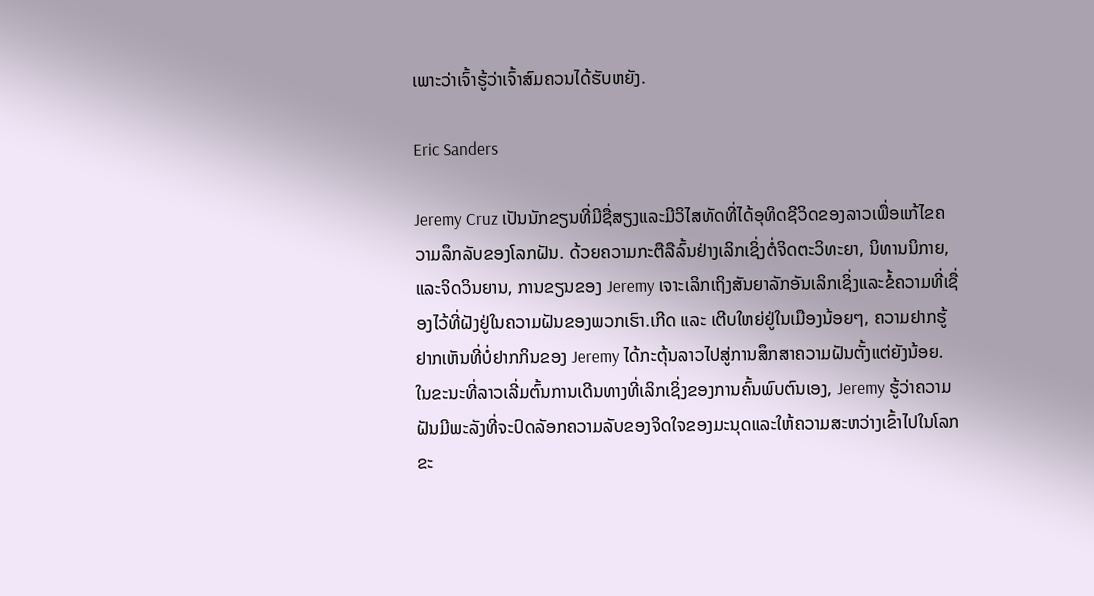ເພາະວ່າເຈົ້າຮູ້ວ່າເຈົ້າສົມຄວນໄດ້ຮັບຫຍັງ.

Eric Sanders

Jeremy Cruz ເປັນນັກຂຽນທີ່ມີຊື່ສຽງແລະມີວິໄສທັດທີ່ໄດ້ອຸທິດຊີວິດຂອງລາວເພື່ອແກ້ໄຂຄວາມລຶກລັບຂອງໂລກຝັນ. ດ້ວຍຄວາມກະຕືລືລົ້ນຢ່າງເລິກເຊິ່ງຕໍ່ຈິດຕະວິທະຍາ, ນິທານນິກາຍ, ແລະຈິດວິນຍານ, ການຂຽນຂອງ Jeremy ເຈາະເລິກເຖິງສັນຍາລັກອັນເລິກເຊິ່ງແລະຂໍ້ຄວາມທີ່ເຊື່ອງໄວ້ທີ່ຝັງຢູ່ໃນຄວາມຝັນຂອງພວກເຮົາ.ເກີດ ແລະ ເຕີບໃຫຍ່ຢູ່ໃນເມືອງນ້ອຍໆ, ຄວາມຢາກຮູ້ຢາກເຫັນທີ່ບໍ່ຢາກກິນຂອງ Jeremy ໄດ້ກະຕຸ້ນລາວໄປສູ່ການສຶກສາຄວາມຝັນຕັ້ງແຕ່ຍັງນ້ອຍ. ໃນຂະນະທີ່ລາວເລີ່ມຕົ້ນການເດີນທາງທີ່ເລິກເຊິ່ງຂອງການຄົ້ນພົບຕົນເອງ, Jeremy ຮູ້ວ່າຄວາມຝັນມີພະລັງທີ່ຈະປົດລັອກຄວາມລັບຂອງຈິດໃຈຂອງມະນຸດແລະໃຫ້ຄວາມສະຫວ່າງເຂົ້າໄປໃນໂລກຂະ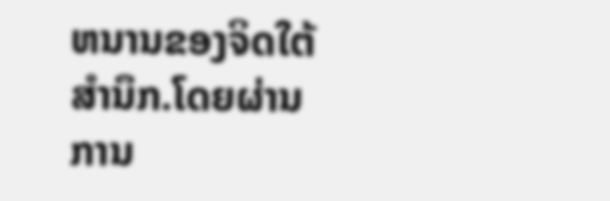ຫນານຂອງຈິດໃຕ້ສໍານຶກ.ໂດຍຜ່ານການ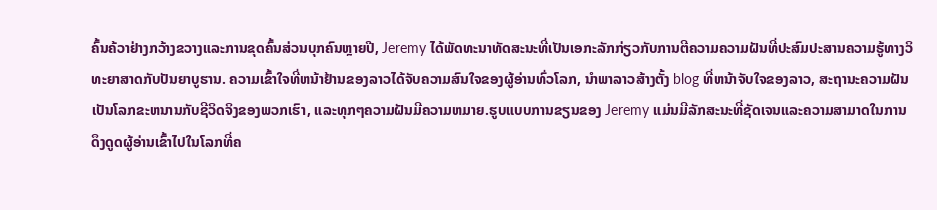ຄົ້ນຄ້ວາຢ່າງກວ້າງຂວາງແລະການຂຸດຄົ້ນສ່ວນບຸກຄົນຫຼາຍປີ, Jeremy ໄດ້ພັດທະນາທັດສະນະທີ່ເປັນເອກະລັກກ່ຽວກັບການຕີຄວາມຄວາມຝັນທີ່ປະສົມປະສານຄວາມຮູ້ທາງວິທະຍາສາດກັບປັນຍາບູຮານ. ຄວາມເຂົ້າໃຈທີ່ຫນ້າຢ້ານຂອງລາວໄດ້ຈັບຄວາມສົນໃຈຂອງຜູ້ອ່ານທົ່ວໂລກ, ນໍາພາລາວສ້າງຕັ້ງ blog ທີ່ຫນ້າຈັບໃຈຂອງລາວ, ສະຖານະຄວາມຝັນເປັນໂລກຂະຫນານກັບຊີວິດຈິງຂອງພວກເຮົາ, ແລະທຸກໆຄວາມຝັນມີຄວາມຫມາຍ.ຮູບແບບການຂຽນຂອງ Jeremy ແມ່ນມີລັກສະນະທີ່ຊັດເຈນແລະຄວາມສາມາດໃນການດຶງດູດຜູ້ອ່ານເຂົ້າໄປໃນໂລກທີ່ຄ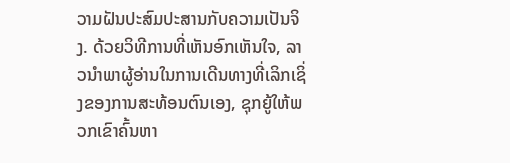ວາມຝັນປະສົມປະສານກັບຄວາມເປັນຈິງ. ດ້ວຍວິທີການທີ່ເຫັນອົກເຫັນໃຈ, ລາວນໍາພາຜູ້ອ່ານໃນການເດີນທາງທີ່ເລິກເຊິ່ງຂອງການສະທ້ອນຕົນເອງ, ຊຸກຍູ້ໃຫ້ພວກເຂົາຄົ້ນຫາ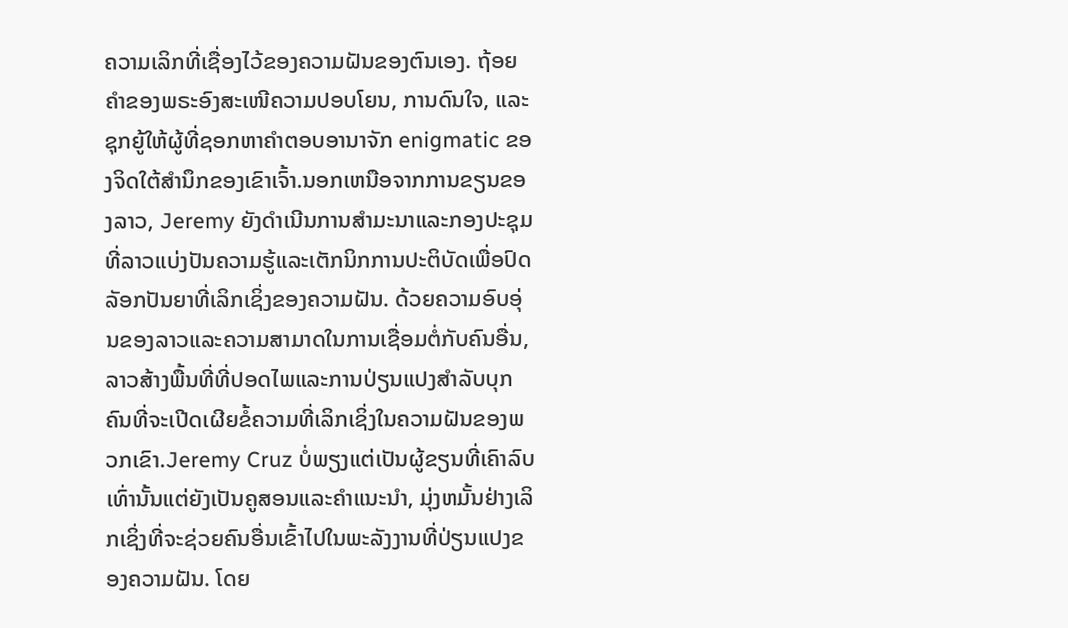ຄວາມເລິກທີ່ເຊື່ອງໄວ້ຂອງຄວາມຝັນຂອງຕົນເອງ. ຖ້ອຍຄຳຂອງພຣະອົງສະເໜີຄວາມປອບໂຍນ, ການດົນໃຈ, ແລະ ຊຸກຍູ້ໃຫ້ຜູ້ທີ່ຊອກຫາຄຳຕອບອານາຈັກ enigmatic ຂອງຈິດໃຕ້ສໍານຶກຂອງເຂົາເຈົ້າ.ນອກເຫນືອຈາກການຂຽນຂອງລາວ, Jeremy ຍັງດໍາເນີນການສໍາມະນາແລະກອງປະຊຸມທີ່ລາວແບ່ງປັນຄວາມຮູ້ແລະເຕັກນິກການປະຕິບັດເພື່ອປົດລັອກປັນຍາທີ່ເລິກເຊິ່ງຂອງຄວາມຝັນ. ດ້ວຍຄວາມອົບອຸ່ນຂອງລາວແລະຄວາມສາມາດໃນການເຊື່ອມຕໍ່ກັບຄົນອື່ນ, ລາວສ້າງພື້ນທີ່ທີ່ປອດໄພແລະການປ່ຽນແປງສໍາລັບບຸກຄົນທີ່ຈະເປີດເຜີຍຂໍ້ຄວາມທີ່ເລິກເຊິ່ງໃນຄວາມຝັນຂອງພວກເຂົາ.Jeremy Cruz ບໍ່ພຽງແຕ່ເປັນຜູ້ຂຽນທີ່ເຄົາລົບເທົ່ານັ້ນແຕ່ຍັງເປັນຄູສອນແລະຄໍາແນະນໍາ, ມຸ່ງຫມັ້ນຢ່າງເລິກເຊິ່ງທີ່ຈະຊ່ວຍຄົນອື່ນເຂົ້າໄປໃນພະລັງງານທີ່ປ່ຽນແປງຂອງຄວາມຝັນ. ໂດຍ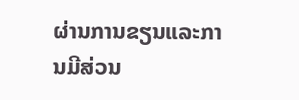ຜ່ານການຂຽນແລະການມີສ່ວນ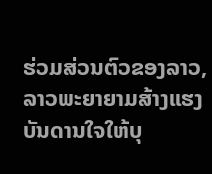ຮ່ວມສ່ວນຕົວຂອງລາວ, ລາວພະຍາຍາມສ້າງແຮງບັນດານໃຈໃຫ້ບຸ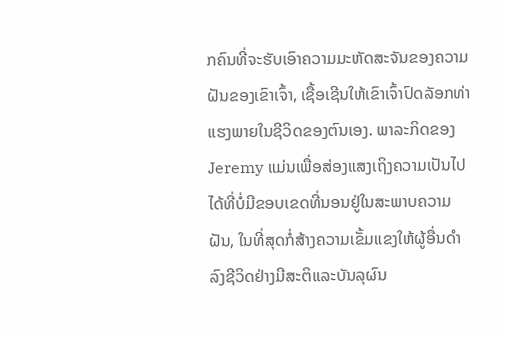ກຄົນທີ່ຈະຮັບເອົາຄວາມມະຫັດສະຈັນຂອງຄວາມຝັນຂອງເຂົາເຈົ້າ, ເຊື້ອເຊີນໃຫ້ເຂົາເຈົ້າປົດລັອກທ່າແຮງພາຍໃນຊີວິດຂອງຕົນເອງ. ພາລະກິດຂອງ Jeremy ແມ່ນເພື່ອສ່ອງແສງເຖິງຄວາມເປັນໄປໄດ້ທີ່ບໍ່ມີຂອບເຂດທີ່ນອນຢູ່ໃນສະພາບຄວາມຝັນ, ໃນທີ່ສຸດກໍ່ສ້າງຄວາມເຂັ້ມແຂງໃຫ້ຜູ້ອື່ນດໍາລົງຊີວິດຢ່າງມີສະຕິແລະບັນລຸຜົນ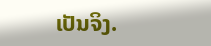ເປັນຈິງ.